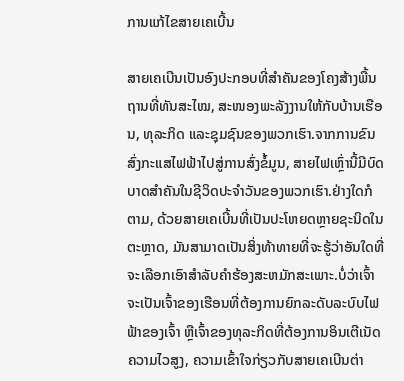ການແກ້ໄຂສາຍເຄເບີ້ນ

ສາຍເຄເບີນເປັນອົງປະກອບທີ່ສຳຄັນຂອງໂຄງສ້າງພື້ນຖານທີ່ທັນສະໄໝ, ສະໜອງພະລັງງານໃຫ້ກັບບ້ານເຮືອນ, ທຸລະກິດ ແລະຊຸມຊົນຂອງພວກເຮົາ.ຈາກການຂົນສົ່ງກະແສໄຟຟ້າໄປສູ່ການສົ່ງຂໍ້ມູນ, ສາຍໄຟເຫຼົ່ານີ້ມີບົດບາດສໍາຄັນໃນຊີວິດປະຈໍາວັນຂອງພວກເຮົາ.ຢ່າງໃດກໍຕາມ, ດ້ວຍສາຍເຄເບີ້ນທີ່ເປັນປະໂຫຍດຫຼາຍຊະນິດໃນຕະຫຼາດ, ມັນສາມາດເປັນສິ່ງທ້າທາຍທີ່ຈະຮູ້ວ່າອັນໃດທີ່ຈະເລືອກເອົາສໍາລັບຄໍາຮ້ອງສະຫມັກສະເພາະ.ບໍ່ວ່າເຈົ້າຈະເປັນເຈົ້າຂອງເຮືອນທີ່ຕ້ອງການຍົກລະດັບລະບົບໄຟຟ້າຂອງເຈົ້າ ຫຼືເຈົ້າຂອງທຸລະກິດທີ່ຕ້ອງການອິນເຕີເນັດຄວາມໄວສູງ, ຄວາມເຂົ້າໃຈກ່ຽວກັບສາຍເຄເບີນຕ່າ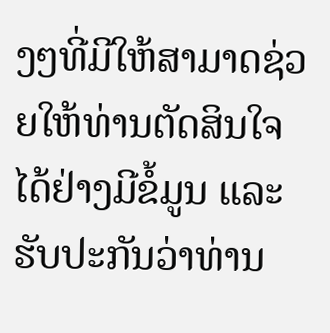ງໆທີ່ມີໃຫ້ສາມາດຊ່ວຍໃຫ້ທ່ານຕັດສິນໃຈໄດ້ຢ່າງມີຂໍ້ມູນ ແລະຮັບປະກັນວ່າທ່ານ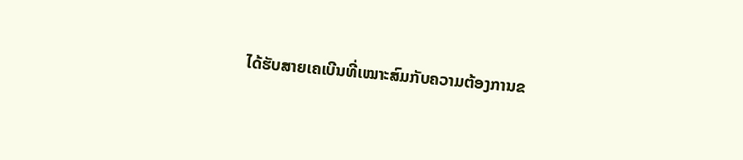ໄດ້ຮັບສາຍເຄເບີນທີ່ເໝາະສົມກັບຄວາມຕ້ອງການຂ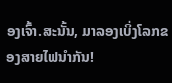ອງເຈົ້າ.ສະນັ້ນ, ມາລອງເບິ່ງໂລກຂອງສາຍໄຟນໍາກັນ!